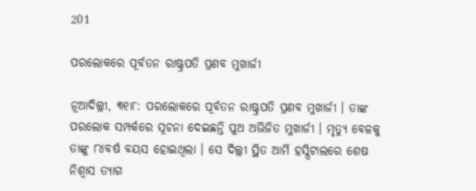201

ପରଲୋକରେ ପୂର୍ବତନ ରାଷ୍ଟ୍ରପତି ପ୍ରଣବ ମୁଖାର୍ଜୀ

ନୂଆଦିଲ୍ଲୀ, ୩୧ା୮: ପରଲୋକରେ ପୂର୍ବତନ ରାଷ୍ଟ୍ରପତି ପ୍ରଣବ ମୁଖାର୍ଜୀ । ତାଙ୍କ ପରଲୋକ ସମ୍ପର୍କରେ ସୂଚନା ଦେଇଛନ୍ତି ପୁଅ ଅଭିଜିତ ମୁଖାର୍ଜୀ । ମୃତ୍ୟୁ ବେଳକୁ ତାଙ୍କୁ ୮୪ବର୍ଷ ବୟସ ହୋଇଥିଲା । ସେ ଦିଲ୍ଲୀ ସ୍ଥିତ ଆର୍ମି ହସ୍ପିଟାଲରେ ଶେଷ ନିଶ୍ୱାସ ତ୍ୟାଗ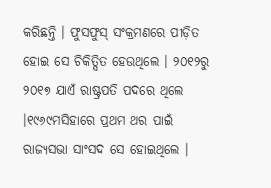କରିଛନ୍ତି । ଫୁସଫୁସ୍ ସଂକ୍ରମଣରେ ପୀଡ଼ିତ ହୋଇ ସେ ଚିକିତ୍ସିତ ହେଉଥିଲେ । ୨୦୧୨ରୁ ୨୦୧୭ ଯାଏଁ ରାଷ୍ଟ୍ରପତି ପଦରେ ଥିଲେ ।୧୯୬୯ମସିହାରେ ପ୍ରଥମ ଥର ପାଇଁ ରାଜ୍ୟସଭା ସାଂସଦ ସେ ହୋଇଥିଲେ ।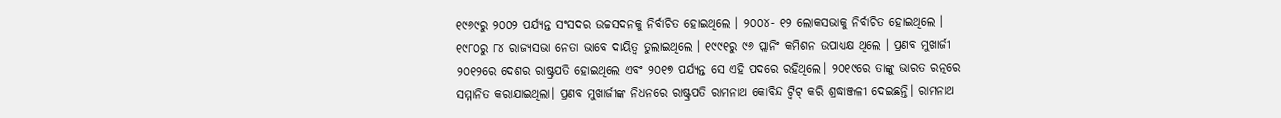୧୯୬୯ରୁ ୨୦୦୨ ପର୍ଯ୍ୟନ୍ତ ସଂସଦର ଉଚ୍ଚସଦନକୁ ନିର୍ବାଚିତ ହୋଇଥିଲେ । ୨୦୦୪- ୧୨ ଲୋକସଭାକୁ ନିର୍ବାଚିତ ହୋଇଥିଲେ । ୧୯୮୦ରୁ ୮୪ ରାଜ୍ୟସଭା ନେତା ଭାବେ ଦାୟିତ୍ୱ ତୁଲାଇଥିଲେ । ୧୯୯୧ରୁ ୯୬ ପ୍ଲାନିଂ କମିଶନ ଉପାଧ୍ୟକ୍ଷ ଥିଲେ । ପ୍ରଣବ ମୁଖାର୍ଜୀ ୨୦୧୨ରେ ଦେଶର ରାଷ୍ଟ୍ରପତି ହୋଇଥିଲେ ଏବଂ ୨୦୧୭ ପର୍ଯ୍ୟନ୍ତ ସେ ଏହି ପଦରେ ରହିଥିଲେ। ୨୦୧୯ରେ ତାଙ୍କୁ ଭାରତ ରତ୍ନରେ ସମ୍ମାନିତ କରାଯାଇଥିଲା। ପ୍ରଣବ ମୁଖାର୍ଜୀଙ୍କ ନିଧନରେ ରାଷ୍ଟ୍ରପତି ରାମନାଥ କୋବିନ୍ଦ ଟ୍ଵିଟ୍ କରି ଶ୍ରଦ୍ଧାଞ୍ଜଳୀ ଦେଇଛନ୍ତି। ରାମନାଥ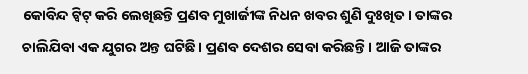କୋବିନ୍ଦ ଟ୍ଵିଟ୍‌ କରି ଲେଖିଛନ୍ତି ପ୍ରଣବ ମୁଖାର୍ଜୀଙ୍କ ନିଧନ ଖବର ଶୁଣି ଦୁଃଖିତ। ତାଙ୍କର ଚାଲିଯିବା ଏକ ଯୁଗର ଅନ୍ତ ଘଟିଛି। ପ୍ରଣବ ଦେଶର ସେବା କରିଛନ୍ତି। ଆଜି ତାଙ୍କର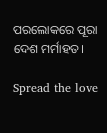ପରଲୋକରେ ପୂରା ଦେଶ ମର୍ମାହତ।

Spread the love